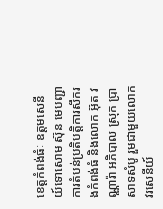ខេត្តកំពង់ធំៈ ឧត្តមសេនីយ៍ទោសោម ស៊ុន មេបញ្ជាការតំបន់ប្រតិបត្តិការសឹករងកំពង់ធំ និងលោក អ៊ុត វណ្ណារ៉ា អភិបាល ស្រុក ប្រាសាទសំបូ រួមជាមួយលោក វរសេនីយ៍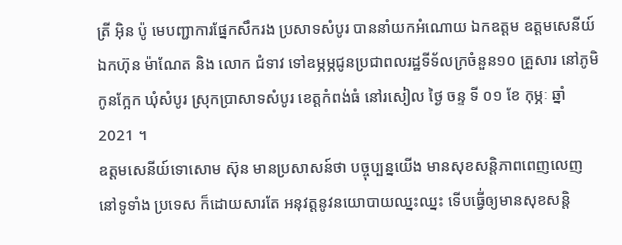ត្រី អ៊ិន ប៉ូ មេបញ្ជាការផ្នែកសឹករង ប្រសាទសំបូរ បាននាំយកអំណោយ ឯកឧត្តម ឧត្ដមសេនីយ៍ ឯកហ៊ុន ម៉ាណែត និង លោក ជំទាវ ទៅឧម្ភម្ភជូនប្រជាពលរដ្ឋទីទ័លក្រចំនួន១០ គ្រួសារ នៅភូមិកូនក្អែក ឃុំសំបូរ ស្រុកប្រាសាទសំបូរ ខេត្តកំពង់ធំ នៅរសៀល ថ្ងៃ ចន្ទ ទី ០១ ខែ កុម្ភៈ ឆ្នាំ 2021 ។
ឧត្តមសេនីយ៍ទោសោម ស៊ុន មានប្រសាសន៍ថា បច្ចុប្បន្នយើង មានសុខសន្តិភាពពេញលេញ នៅទូទាំង ប្រទេស ក៏ដោយសារតែ អនុវត្តនូវនយោបាយឈ្នះឈ្នះ ទើបធ្វើ់ឲ្យមានសុខសន្តិ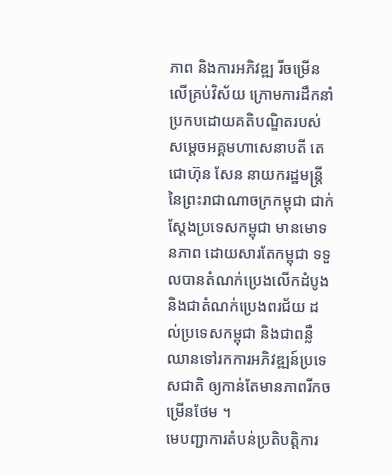ភាព និងការអភិវឌ្ឍ រីចម្រើនលើគ្រប់វិស័យ ក្រោមការដឹកនាំប្រកបដោយគតិបណ្ឌិតរបស់សម្ដេចអគ្គមហាសេនាបតី តេជោហ៊ុន សែន នាយករដ្ឋមន្ត្រីនៃព្រះរាជាណាចក្រកម្ពុជា ជាក់ស្តែងប្រទេសកម្ពុជា មានមោទនភាព ដោយសារតែកម្ពុជា ទទួលបានតំណក់ប្រេងលើកដំបូង និងជាតំណក់ប្រេងពរជ័យ ដល់ប្រទេសកម្ពុជា និងជាពន្លឺឈានទៅរកការអភិវឌ្ឍន៍ប្រទេសជាតិ ឲ្យកាន់តែមានភាពរីកចម្រើនថែម ។
មេបញ្ជាការតំបន់ប្រតិបត្តិការ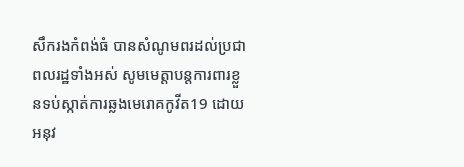សឹករងកំពង់ធំ បានសំណូមពរដល់ប្រជាពលរដ្ឋទាំងអស់ សូមមេត្តាបន្តការពារខ្លួនទប់ស្កាត់ការឆ្លងមេរោគកូវីត19 ដោយអនុវ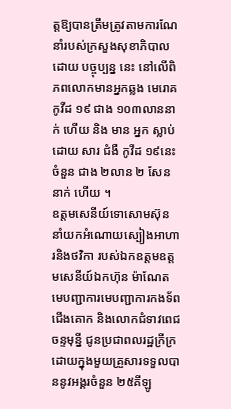ត្តឱ្យបានត្រឹមត្រូវតាមការណែនាំរបស់ក្រសួងសុខាភិបាល ដោយ បច្ចុប្បន្ន នេះ នៅលើពិភពលោកមានអ្នកឆ្លង មេរោគ កូវីដ ១៩ ជាង ១០៣លាននាក់ ហើយ និង មាន អ្នក ស្លាប់ ដោយ សារ ជំងឺ កូវីដ ១៩នេះចំនួន ជាង ២លាន ២ សែន នាក់ ហើយ ។
ឧត្តមសេនីយ៍ទោសោមស៊ុន នាំយកអំណោយស្បៀងអាហារនិងថវិកា របស់ឯកឧត្តមឧត្តមសេនីយ៍ឯកហ៊ុន ម៉ាណែត មេបញ្ជាការមេបញ្ជាការកងទ័ពជើងគោក និងលោកជំទាវពេជ ចន្ទមុន្នី ជូនប្រជាពលរដ្ឋក្រីក្រ ដោយក្នុងមួយគ្រួសារទទួលបាននូវអង្គរចំនួន ២៥គីឡូ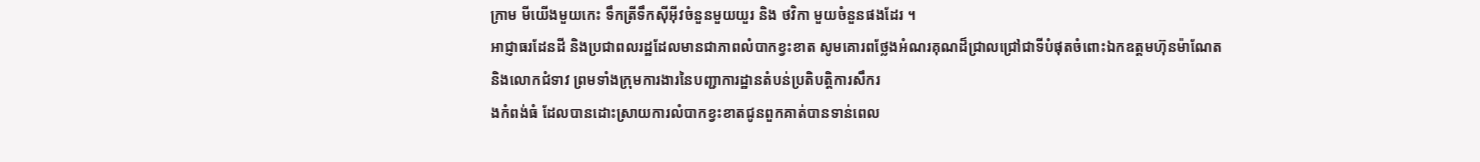ក្រាម មីយើងមួយកេះ ទឹកត្រីទឹកស៊ីអ៊ីវចំនួនមួយយួរ និង ថវិកា មួយចំនួនផងដែរ ។
អាជ្ញាធរដែនដី និងប្រជាពលរដ្ឋដែលមានជាភាពលំបាកខ្វះខាត សូមគោរពថ្លែងអំណរគុណដ៏ជ្រាលជ្រៅជាទីបំផុតចំពោះឯកឧត្តមហ៊ុនម៉ាណែត និងលោកជំទាវ ព្រមទាំងក្រុមការងារនៃបញ្ជាការដ្ឋានតំបន់ប្រតិបត្តិការសឹករ
ងកំពង់ធំ ដែលបានដោះស្រាយការលំបាកខ្វះខាតជូនពួកគាត់បានទាន់ពេល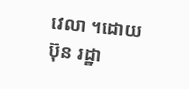វេលា ។ដោយ ប៊ុន រដ្ឋា